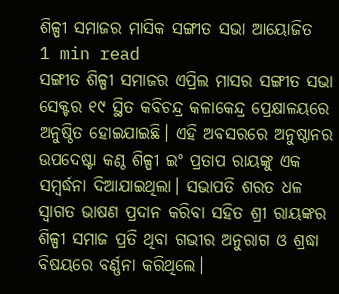ଶିଳ୍ପୀ ସମାଜର ମାସିକ ସଙ୍ଗୀତ ସଭା ଆୟୋଜିତ
1 min read
ସଙ୍ଗୀତ ଶିଳ୍ପୀ ସମାଜର ଏପ୍ରିଲ ମାସର ସଙ୍ଗୀତ ସଭା ସେକ୍ଟର ୧୯ ସ୍ଥିତ କବିଚନ୍ଦ୍ର କଳାକେନ୍ଦ୍ର ପ୍ରେକ୍ଷାଳୟରେ ଅନୁଷ୍ଠିତ ହୋଇଯାଇଛି। ଏହି ଅବସରରେ ଅନୁଷ୍ଠାନର ଉପଦେଷ୍ଟା କଣ୍ଠ ଶିଳ୍ପୀ ଇଂ ପ୍ରତାପ ରାୟଙ୍କୁ ଏକ ସମ୍ବର୍ଦ୍ଧନା ଦିଆଯାଇଥିଲା। ସଭାପତି ଶରତ ଧଳ ସ୍ଵାଗତ ଭାଷଣ ପ୍ରଦାନ କରିବା ସହିତ ଶ୍ରୀ ରାୟଙ୍କର ଶିଳ୍ପୀ ସମାଜ ପ୍ରତି ଥିବା ଗଭୀର ଅନୁରାଗ ଓ ଶ୍ରଦ୍ଧା ବିଷୟରେ ବର୍ଣ୍ଣନା କରିଥିଲେ।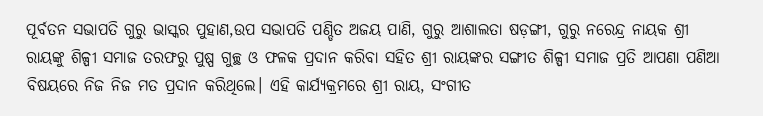ପୂର୍ବତନ ସଭାପତି ଗୁରୁ ଭାସ୍କର ପୁହାଣ,ଉପ ସଭାପତି ପଣ୍ଡିତ ଅଜୟ ପାଣି, ଗୁରୁ ଆଶାଲତା ଷଡ଼ଙ୍ଗୀ, ଗୁରୁ ନରେନ୍ଦ୍ର ନାୟକ ଶ୍ରୀ ରାୟଙ୍କୁ ଶିଳ୍ପୀ ସମାଜ ତରଫରୁ ପୁଷ୍ପ ଗୁଚ୍ଛ ଓ ଫଳକ ପ୍ରଦାନ କରିବା ସହିତ ଶ୍ରୀ ରାୟଙ୍କର ସଙ୍ଗୀତ ଶିଳ୍ପୀ ସମାଜ ପ୍ରତି ଆପଣା ପଣିଆ ବିଷୟରେ ନିଜ ନିଜ ମତ ପ୍ରଦାନ କରିଥିଲେ। ଏହି କାର୍ଯ୍ୟକ୍ରମରେ ଶ୍ରୀ ରାୟ, ସଂଗୀତ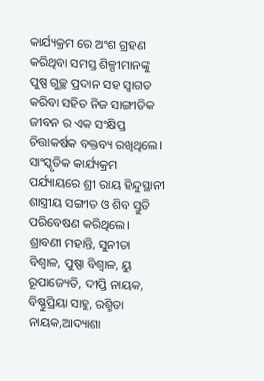କାର୍ଯ୍ୟକ୍ରମ ରେ ଅଂଶ ଗ୍ରହଣ କରିଥିବା ସମସ୍ତ ଶିଳ୍ପୀମାନଙ୍କୁ ପୁଷ୍ପ ଗୁଚ୍ଛ ପ୍ରଦାନ ସହ ସ୍ବାଗତ କରିବା ସହିତ ନିଜ ସାଙ୍ଗୀତିକ ଜୀବନ ର ଏକ ସଂକ୍ଷିପ୍ତ ଚିତ୍ତାକର୍ଷକ ବକ୍ତବ୍ୟ ରଖିଥିଲେ।
ସାଂସ୍କୃତିକ କାର୍ଯ୍ୟକ୍ରମ ପର୍ଯ୍ୟାୟରେ ଶ୍ରୀ ରାୟ ହିନ୍ଦୁସ୍ଥାନୀ ଶାସ୍ତ୍ରୀୟ ସଙ୍ଗୀତ ଓ ଶିବ ସ୍ତୁତି ପରିବେଷଣ କରିଥିଲେ। ଶ୍ରାବଣୀ ମହାନ୍ତି, ସୁନୀତା ବିଶ୍ଵାଳ, ପୁଷ୍ପା ବିଶ୍ଵାଳ, ୟୁ ରୂପାଜ୍ୟେତି, ଦୀପ୍ତି ନାୟକ, ବିଷ୍ଣୁପ୍ରିୟା ସାହୁ, ରଶ୍ମିତା ନାୟକ,ଆଦ୍ୟାଶା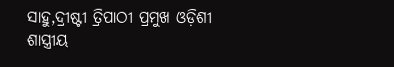ସାହୁ,ଦ୍ରୀଷ୍ଟୀ ତ୍ରିପାଠୀ ପ୍ରମୁଖ ଓଡ଼ିଶୀ ଶାସ୍ତ୍ରୀୟ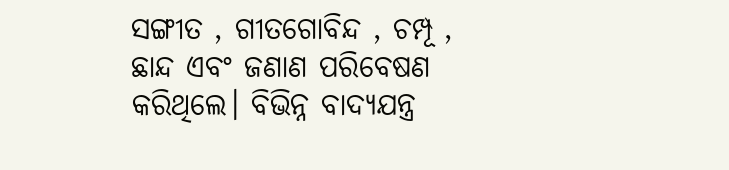ସଙ୍ଗୀତ , ଗୀତଗୋବିନ୍ଦ , ଚମ୍ପୂ , ଛାନ୍ଦ ଏବଂ ଜଣାଣ ପରିବେଷଣ କରିଥିଲେ। ବିଭିନ୍ନ ବାଦ୍ୟଯନ୍ତ୍ର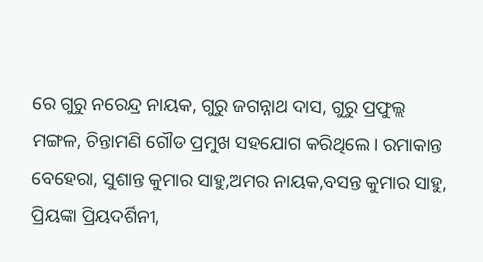ରେ ଗୁରୁ ନରେନ୍ଦ୍ର ନାୟକ, ଗୁରୁ ଜଗନ୍ନାଥ ଦାସ, ଗୁରୁ ପ୍ରଫୁଲ୍ଲ ମଙ୍ଗଳ, ଚିନ୍ତାମଣି ଗୌଡ ପ୍ରମୁଖ ସହଯୋଗ କରିଥିଲେ। ରମାକାନ୍ତ ବେହେରା, ସୁଶାନ୍ତ କୁମାର ସାହୁ,ଅମର ନାୟକ,ବସନ୍ତ କୁମାର ସାହୁ, ପ୍ରିୟଙ୍କା ପ୍ରିୟଦର୍ଶିନୀ,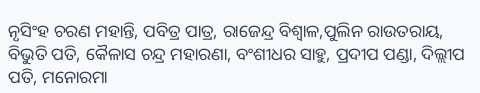ନୃସିଂହ ଚରଣ ମହାନ୍ତି, ପବିତ୍ର ପାତ୍ର, ରାଜେନ୍ଦ୍ର ବିଶ୍ୱାଳ,ପୁଲିନ ରାଉତରାୟ, ବିଭୁତି ପତି, କୈଳାସ ଚନ୍ଦ୍ର ମହାରଣା, ବଂଶୀଧର ସାହୁ, ପ୍ରଦୀପ ପଣ୍ଡା, ଦିଲ୍ଲୀପ ପତି, ମନୋରମା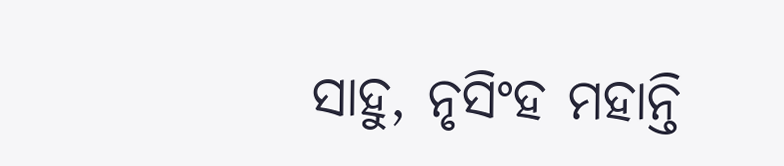ସାହୁ, ନୃସିଂହ ମହାନ୍ତି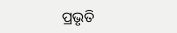ପ୍ରଭୃତି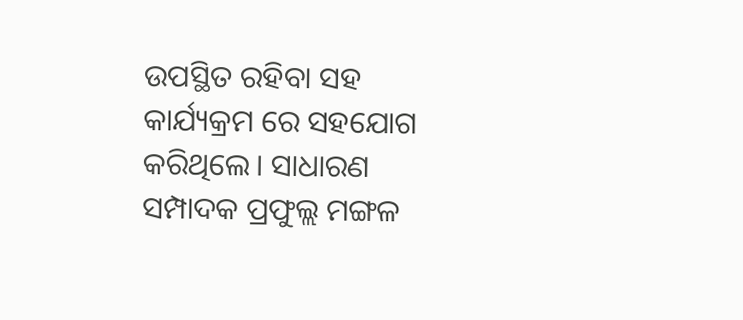ଉପସ୍ଥିତ ରହିବା ସହ କାର୍ଯ୍ୟକ୍ରମ ରେ ସହଯୋଗ କରିଥିଲେ। ସାଧାରଣ ସମ୍ପାଦକ ପ୍ରଫୁଲ୍ଲ ମଙ୍ଗଳ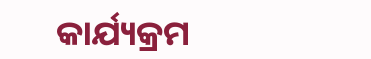କାର୍ଯ୍ୟକ୍ରମ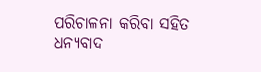ପରିଚାଳନା କରିବା ସହିତ ଧନ୍ୟବାଦ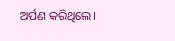ଅର୍ପଣ କରିଥିଲେ।